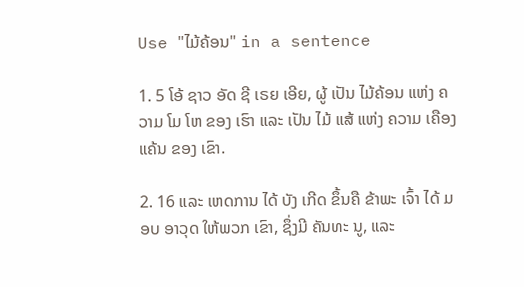Use "ໄມ້ຄ້ອນ" in a sentence

1. 5 ໂອ້ ຊາວ ອັດ ຊີ ເຣຍ ເອີຍ, ຜູ້ ເປັນ ໄມ້ຄ້ອນ ແຫ່ງ ຄວາມ ໂມ ໂຫ ຂອງ ເຮົາ ແລະ ເປັນ ໄມ້ ແສ້ ແຫ່ງ ຄວາມ ເຄືອງ ແຄ້ນ ຂອງ ເຂົາ.

2. 16 ແລະ ເຫດການ ໄດ້ ບັງ ເກີດ ຂຶ້ນຄື ຂ້າພະ ເຈົ້າ ໄດ້ ມອບ ອາວຸດ ໃຫ້ພວກ ເຂົາ, ຊຶ່ງມີ ຄັນທະ ນູ, ແລະ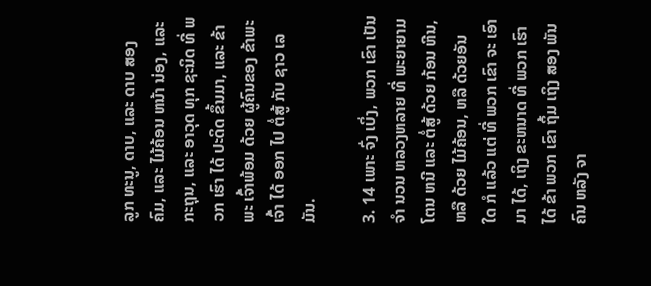ລູກ ທະນູ, ດາບ, ແລະ ດາບ ສອງ ຄົມ, ແລະ ໄມ້ຄ້ອນ ຫນ້າ ນ່ອງ, ແລະ ກະຖຸນ, ແລະ ອາວຸດ ທຸກ ຊະນິດ ທີ່ ພວກ ເຮົາ ໄດ້ ປະດິດ ຂຶ້ນມາ, ແລະ ຂ້າພະ ເຈົ້າພ້ອມ ດ້ວຍ ຜູ້ຄົນຂອງ ຂ້າພະ ເຈົ້າ ໄດ້ ອອກ ໄປ ຕໍ່ສູ້ ກັບ ຊາວ ເລ ມັນ.

3. 14 ເພາະ ຈົ່ງ ເບິ່ງ, ພວກ ເຂົາ ເປັນ ຈໍາ ນວນ ຫລວງຫລາຍ ທີ່ ພະຍາຍາມ ໂຕນ ຫນີ ແລະ ຕໍ່ສູ້ ດ້ວຍ ກ້ອນ ຫີນ, ຫລື ດ້ວຍ ໄມ້ຄ້ອນ, ຫລື ດ້ວຍອັນ ໃດ ກໍ ແລ້ວ ແຕ່ ທີ່ ພວກ ເຂົາ ຈະ ເອົາ ມາ ໄດ້, ເຖິງ ຂະຫນາດ ທີ່ ພວກ ເຮົາ ໄດ້ ຂ້າ ພວກ ເຂົາ ຖິ້ມ ເຖິງ ສອງ ພັນ ຄົນ ຫລັງ ຈາ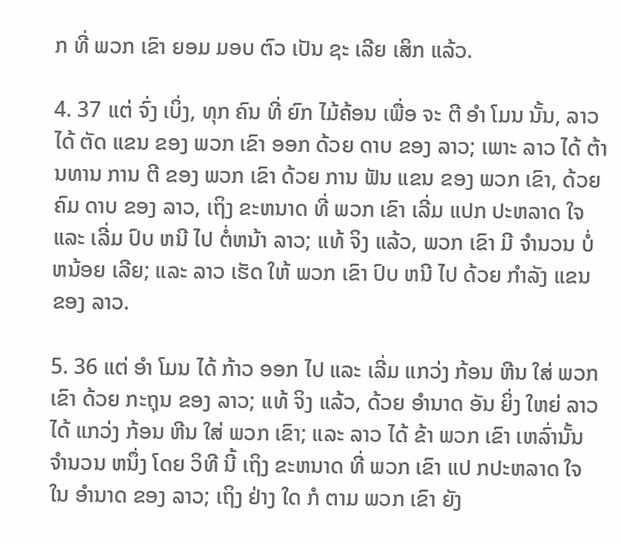ກ ທີ່ ພວກ ເຂົາ ຍອມ ມອບ ຕົວ ເປັນ ຊະ ເລີຍ ເສິກ ແລ້ວ.

4. 37 ແຕ່ ຈົ່ງ ເບິ່ງ, ທຸກ ຄົນ ທີ່ ຍົກ ໄມ້ຄ້ອນ ເພື່ອ ຈະ ຕີ ອໍາ ໂມນ ນັ້ນ, ລາວ ໄດ້ ຕັດ ແຂນ ຂອງ ພວກ ເຂົາ ອອກ ດ້ວຍ ດາບ ຂອງ ລາວ; ເພາະ ລາວ ໄດ້ ຕ້ານທານ ການ ຕີ ຂອງ ພວກ ເຂົາ ດ້ວຍ ການ ຟັນ ແຂນ ຂອງ ພວກ ເຂົາ, ດ້ວຍ ຄົມ ດາບ ຂອງ ລາວ, ເຖິງ ຂະຫນາດ ທີ່ ພວກ ເຂົາ ເລີ່ມ ແປກ ປະຫລາດ ໃຈ ແລະ ເລີ່ມ ປົບ ຫນີ ໄປ ຕໍ່ຫນ້າ ລາວ; ແທ້ ຈິງ ແລ້ວ, ພວກ ເຂົາ ມີ ຈໍານວນ ບໍ່ ຫນ້ອຍ ເລີຍ; ແລະ ລາວ ເຮັດ ໃຫ້ ພວກ ເຂົາ ປົບ ຫນີ ໄປ ດ້ວຍ ກໍາລັງ ແຂນ ຂອງ ລາວ.

5. 36 ແຕ່ ອໍາ ໂມນ ໄດ້ ກ້າວ ອອກ ໄປ ແລະ ເລີ່ມ ແກວ່ງ ກ້ອນ ຫີນ ໃສ່ ພວກ ເຂົາ ດ້ວຍ ກະຖຸນ ຂອງ ລາວ; ແທ້ ຈິງ ແລ້ວ, ດ້ວຍ ອໍານາດ ອັນ ຍິ່ງ ໃຫຍ່ ລາວ ໄດ້ ແກວ່ງ ກ້ອນ ຫີນ ໃສ່ ພວກ ເຂົາ; ແລະ ລາວ ໄດ້ ຂ້າ ພວກ ເຂົາ ເຫລົ່ານັ້ນ ຈໍານວນ ຫນຶ່ງ ໂດຍ ວິທີ ນີ້ ເຖິງ ຂະຫນາດ ທີ່ ພວກ ເຂົາ ແປ ກປະຫລາດ ໃຈ ໃນ ອໍານາດ ຂອງ ລາວ; ເຖິງ ຢ່າງ ໃດ ກໍ ຕາມ ພວກ ເຂົາ ຍັງ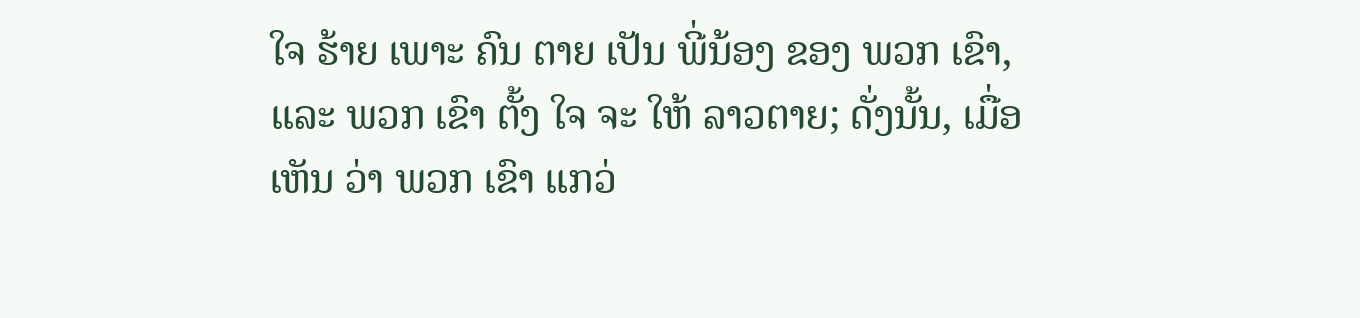ໃຈ ຮ້າຍ ເພາະ ຄົນ ຕາຍ ເປັນ ພີ່ນ້ອງ ຂອງ ພວກ ເຂົາ, ແລະ ພວກ ເຂົາ ຕັ້ງ ໃຈ ຈະ ໃຫ້ ລາວຕາຍ; ດັ່ງນັ້ນ, ເມື່ອ ເຫັນ ວ່າ ພວກ ເຂົາ ແກວ່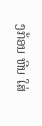ງກ້ອນ ຫີນ ໃສ່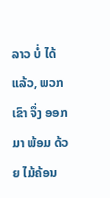ລາວ ບໍ່ ໄດ້ ແລ້ວ, ພວກ ເຂົາ ຈຶ່ງ ອອກ ມາ ພ້ອມ ດ້ວຍ ໄມ້ຄ້ອນ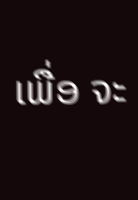ເພື່ອ ຈະ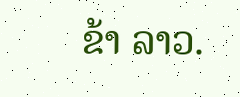ຂ້າ ລາວ.